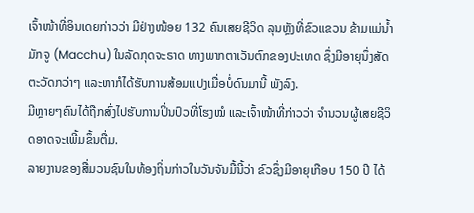ເຈົ້າໜ້າທີ່ອິນເດຍກ່າວວ່າ ມີຢ່າງໜ້ອຍ 132 ຄົນເສຍຊີວິດ ລຸນຫຼັງທີ່ຂົວແຂວນ ຂ້າມແມ່ນ້ຳມັກຈູ (Macchu) ໃນລັດກຸດຈະຣາດ ທາງພາກຕາເວັນຕົກຂອງປະເທດ ຊຶ່ງມີອາຍຸນຶ່ງສັດຕະວັດກວ່າໆ ແລະຫາກໍໄດ້ຮັບການສ້ອມແປງເມື່ອບໍ່ດົນມານີ້ ພັງລົງ.
ມີຫຼາຍໆຄົນໄດ້ຖືກສົ່ງໄປຮັບການປິ່ນປົວທີ່ໂຮງໝໍ ແລະເຈົ້າໜ້າທີ່ກ່າວວ່າ ຈຳນວນຜູ້ເສຍຊີວິດອາດຈະເພີ້ມຂຶ້ນຕື່ມ.
ລາຍງານຂອງສື່ມວນຊົນໃນທ້ອງຖິ່ນກ່າວໃນວັນຈັນມື້ນີ້ວ່າ ຂົວຊຶ່ງມີອາຍຸເກືອບ 150 ປີ ໄດ້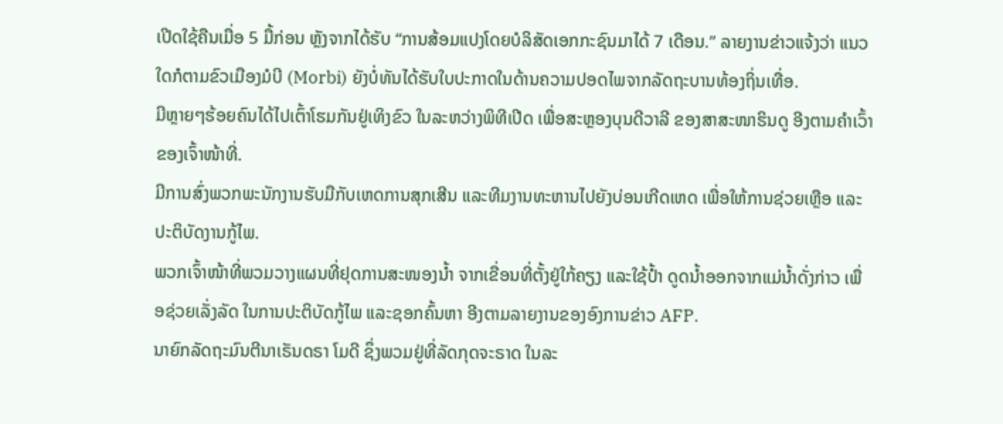ເປີດໃຊ້ຄືນເມື່ອ 5 ມື້ກ່ອນ ຫຼັງຈາກໄດ້ຮັບ “ການສ້ອມແປງໂດຍບໍລິສັດເອກກະຊົນມາໄດ້ 7 ເດືອນ.” ລາຍງານຂ່າວແຈ້ງວ່າ ແນວໃດກໍຕາມຂົວເມືອງມໍບີ (Morbi) ຍັງບໍ່ທັນໄດ້ຮັບໃບປະກາດໃນດ້ານຄວາມປອດໄພຈາກລັດຖະບານທ້ອງຖິ່ນເທື່ອ.
ມີຫຼາຍໆຮ້ອຍຄົນໄດ້ໄປເຕົ້າໂຮມກັນຢູ່ເທິງຂົວ ໃນລະຫວ່າງພິທີເປີດ ເພື່ອສະຫຼອງບຸນດີວາລີ ຂອງສາສະໜາຮິນດູ ອີງຕາມຄຳເວົ້າຂອງເຈົ້າໜ້າທີ່.
ມີການສົ່ງພວກພະນັກງານຮັບມືກັບເຫດການສຸກເສີນ ແລະທີມງານທະຫານໄປຍັງບ່ອນເກີດເຫດ ເພື່ອໃຫ້ການຊ່ວຍເຫຼືອ ແລະປະຕິບັດງານກູ້ໄພ.
ພວກເຈົ້າໜ້າທີ່ພວມວາງແຜນທີ່ຢຸດການສະໜອງນ້ຳ ຈາກເຂື່ອນທີ່ຕັ້ງຢູ່ໃກ້ຄຽງ ແລະໃຊ້ປ້ຳ ດູດນ້ຳອອກຈາກແມ່ນ້ຳດັ່ງກ່າວ ເພື່ອຊ່ວຍເລັ່ງລັດ ໃນການປະຕິບັດກູ້ໄພ ແລະຊອກຄົ້ນຫາ ອີງຕາມລາຍງານຂອງອົງການຂ່າວ AFP.
ນາຍົກລັດຖະມົນຕີນາເຣັນດຣາ ໂມດີ ຊຶ່ງພວມຢູ່ທີ່ລັດກຸດຈະຣາດ ໃນລະ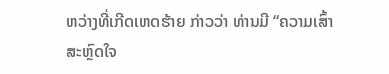ຫວ່າງທີ່ເກີດເຫດຮ້າຍ ກ່າວວ່າ ທ່ານມີ “ຄວາມເສົ້າສະຫຼົດໃຈ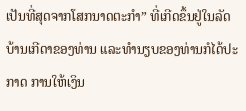ເປັນທີ່ສຸດຈາກໂສກນາດຕະກຳ” ທີ່ເກີດຂຶ້ນຢູ່ໃນລັດບ້ານເກີດາຂອງທ່ານ ແລະທຳນຽບຂອງທ່ານກໍໄດ້ປະກາດ ການໃຫ້ເງິນ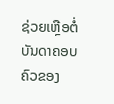ຊ່ວຍເຫຼືອຕໍ່ບັນດາຄອບຄົວຂອງ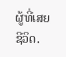ຜູ້ທີ່ເສຍຊີວິດ.